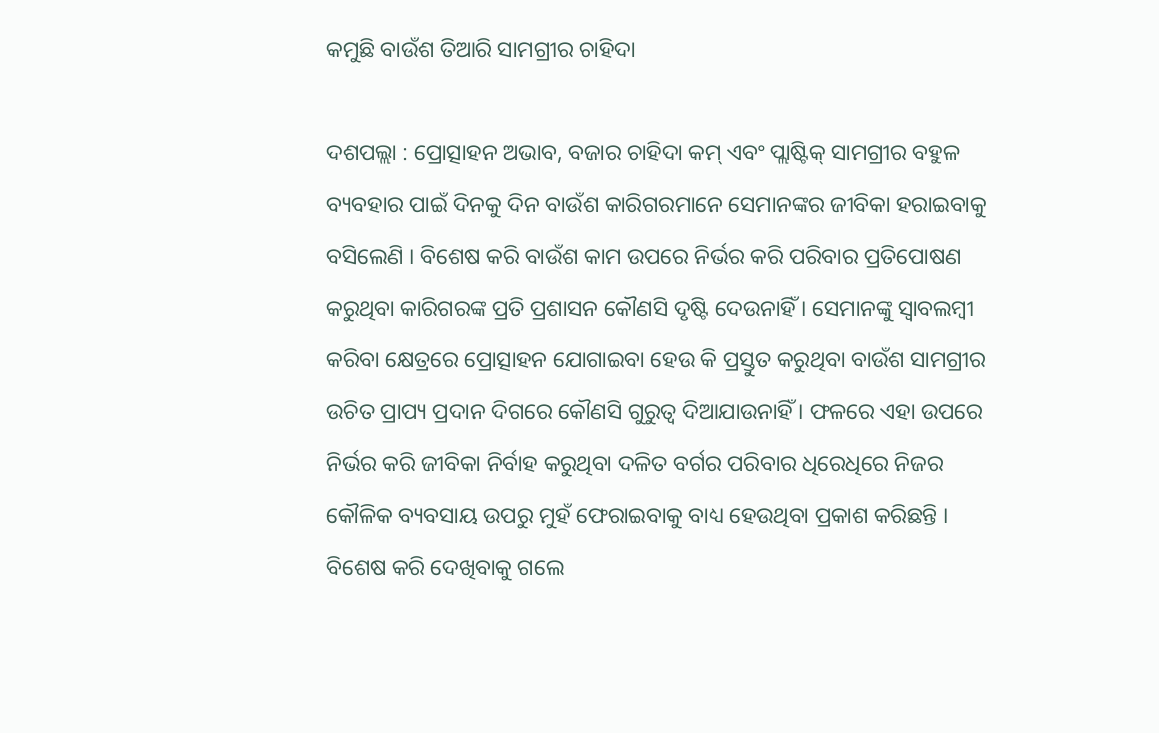କମୁଛି ବାଉଁଶ ତିଆରି ସାମଗ୍ରୀର ଚାହିଦା

ଦଶପଲ୍ଲା : ପ୍ରୋତ୍ସାହନ ଅଭାବ, ବଜାର ଚାହିଦା କମ୍ ଏବଂ ପ୍ଲାଷ୍ଟିକ୍ ସାମଗ୍ରୀର ବହୁଳ ବ୍ୟବହାର ପାଇଁ ଦିନକୁ ଦିନ ବାଉଁଶ କାରିଗରମାନେ ସେମାନଙ୍କର ଜୀବିକା ହରାଇବାକୁ ବସିଲେଣି । ବିଶେଷ କରି ବାଉଁଶ କାମ ଉପରେ ନିର୍ଭର କରି ପରିବାର ପ୍ରତିପୋଷଣ କରୁଥିବା କାରିଗରଙ୍କ ପ୍ରତି ପ୍ରଶାସନ କୌଣସି ଦୃଷ୍ଟି ଦେଉନାହିଁ । ସେମାନଙ୍କୁ ସ୍ୱାବଲମ୍ବୀ କରିବା କ୍ଷେତ୍ରରେ ପ୍ରୋତ୍ସାହନ ଯୋଗାଇବା ହେଉ କି ପ୍ରସ୍ତୁତ କରୁଥିବା ବାଉଁଶ ସାମଗ୍ରୀର ଉଚିତ ପ୍ରାପ୍ୟ ପ୍ରଦାନ ଦିଗରେ କୌଣସି ଗୁରୁତ୍ୱ ଦିଆଯାଉନାହିଁ । ଫଳରେ ଏହା ଉପରେ ନିର୍ଭର କରି ଜୀବିକା ନିର୍ବାହ କରୁଥିବା ଦଳିତ ବର୍ଗର ପରିବାର ଧିରେଧିରେ ନିଜର କୌଳିକ ବ୍ୟବସାୟ ଉପରୁ ମୁହଁ ଫେରାଇବାକୁ ବାଧ୍ୟ ହେଉଥିବା ପ୍ରକାଶ କରିଛନ୍ତି । ବିଶେଷ କରି ଦେଖିବାକୁ ଗଲେ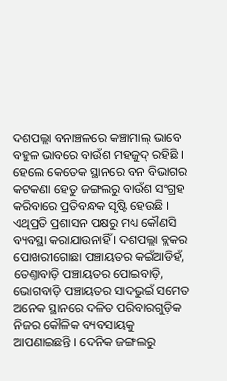ଦଶପଲ୍ଲା ବନାଞ୍ଚଳରେ କଞ୍ଚାମାଲ୍ ଭାବେ ବହୁଳ ଭାବରେ ବାଉଁଶ ମହଜୁଦ୍ ରହିଛି । ହେଲେ କେତେକ ସ୍ଥାନରେ ବନ ବିଭାଗର କଟକଣା ହେତୁ ଜଙ୍ଗଲରୁ ବାଉଁଶ ସଂଗ୍ରହ କରିବାରେ ପ୍ରତିବନ୍ଧକ ସୃଷ୍ଟି ହେଉଛି । ଏଥିପ୍ରତି ପ୍ରଶାସନ ପକ୍ଷରୁ ମଧ୍ୟ କୌଣସି ବ୍ୟବସ୍ଥା କରାଯାଉନାହିଁ । ଦଶପଲ୍ଲା ବ୍ଲକର ପୋଖରୀଗୋଛା ପଞ୍ଚାୟତର କଇଁଆଡିହଁ, ତେଣ୍ତାବାଡ଼ି ପଞ୍ଚାୟତର ପୋଇବାଡ଼ି, ଭୋଗବାଡ଼ି ପଞ୍ଚାୟତର ସାଦଭୁଇଁ ସମେତ ଅନେକ ସ୍ଥାନରେ ଦଳିତ ପରିବାରଗୁଡ଼ିକ ନିଜର କୌଳିକ ବ୍ୟବସାୟକୁ ଆପଣାଇଛନ୍ତି । ଦେନିକ ଜଙ୍ଗଲରୁ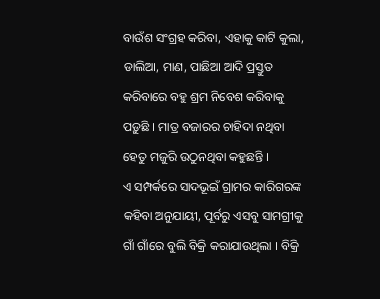ବାଉଁଶ ସଂଗ୍ରହ କରିବା, ଏହାକୁ କାଟି କୁଲା, ଡାଲିଆ, ମାଣ, ପାଛିଆ ଆଦି ପ୍ରସ୍ତୁତ କରିବାରେ ବହୁ ଶ୍ରମ ନିବେଶ କରିବାକୁ ପଡ଼ୁଛି । ମାତ୍ର ବଜାରର ଚାହିଦା ନଥିବା ହେତୁ ମଜୁରି ଉଠୁନଥିବା କହୁଛନ୍ତି ।
ଏ ସମ୍ପର୍କରେ ସାଦଭୂଇଁ ଗ୍ରାମର କାରିଗରଙ୍କ କହିବା ଅନୁଯାୟୀ, ପୂର୍ବରୁ ଏସବୁ ସାମଗ୍ରୀକୁ ଗାଁ ଗାଁରେ ବୁଲି ବିକ୍ରି କରାଯାଉଥିଲା । ବିକ୍ରି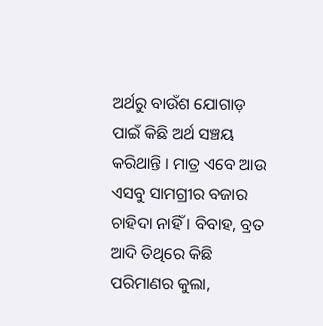ଅର୍ଥରୁ ବାଉଁଶ ଯୋଗାଡ଼ ପାଇଁ କିଛି ଅର୍ଥ ସଞ୍ଚୟ କରିଥାନ୍ତି । ମାତ୍ର ଏବେ ଆଉ ଏସବୁ ସାମଗ୍ରୀର ବଜାର ଚାହିଦା ନାହିଁ । ବିବାହ, ବ୍ରତ ଆଦି ତିଥିରେ କିଛି ପରିମାଣର କୁଲା,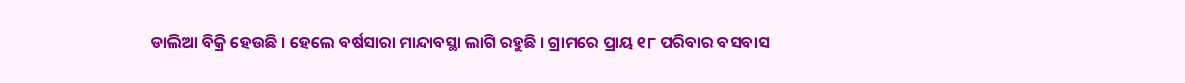ଡାଲିଆ ବିକ୍ରି ହେଉଛି । ହେଲେ ବର୍ଷସାରା ମାନ୍ଦାବସ୍ଥା ଲାଗି ରହୁଛି । ଗ୍ରାମରେ ପ୍ରାୟ ୧୮ ପରିବାର ବସବାସ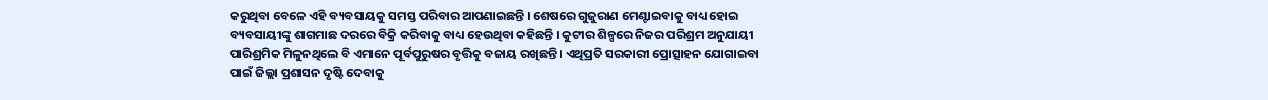କରୁଥିବା ବେଳେ ଏହି ବ୍ୟବସାୟକୁ ସମସ୍ତ ପରିବାର ଆପଣାଇଛନ୍ତି । ଶେଷରେ ଗୁଜୁରାଣ ମେଣ୍ଟାଇବାକୁ ବାଧ୍ୟ ହୋଇ ବ୍ୟବସାୟୀଙ୍କୁ ଶାଗମାଛ ଦରରେ ବିକ୍ରି କରିବାକୁ ବାଧ୍ୟ ହେଉଥିବା କହିଛନ୍ତି । କୁଟୀର ଶିଳ୍ପରେ ନିଜର ପରିଶ୍ରମ ଅନୁଯାୟୀ ପାରିଶ୍ରମିକ ମିଳୁନଥିଲେ ବି ଏମାନେ ପୂର୍ବପୁରୁଷର ବୃତ୍ତିକୁ ବଜାୟ ରଖିଛନ୍ତି । ଏଥିପ୍ରତି ସରକାରୀ ପ୍ରୋତ୍ସାହନ ଯୋଗାଇବା ପାଇଁ ଜିଲ୍ଲା ପ୍ରଶାସନ ଦୃଷ୍ଟି ଦେବାକୁ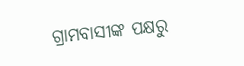ଗ୍ରାମବାସୀଙ୍କ ପକ୍ଷରୁ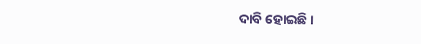ଦାବି ହୋଇଛି ।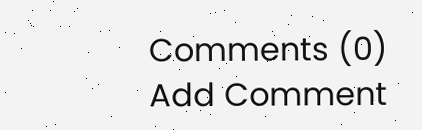Comments (0)
Add Comment